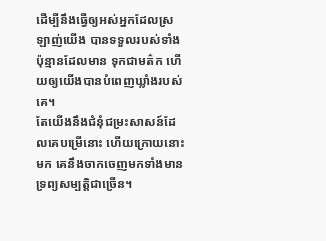ដើម្បីនឹងធ្វើឲ្យអស់អ្នកដែលស្រឡាញ់យើង បានទទួលរបស់ទាំងប៉ុន្មានដែលមាន ទុកជាមត៌ក ហើយឲ្យយើងបានបំពេញឃ្លាំងរបស់គេ។
តែយើងនឹងជំនុំជម្រះសាសន៍ដែលគេបម្រើនោះ ហើយក្រោយនោះមក គេនឹងចាកចេញមកទាំងមានទ្រព្យសម្បត្តិជាច្រើន។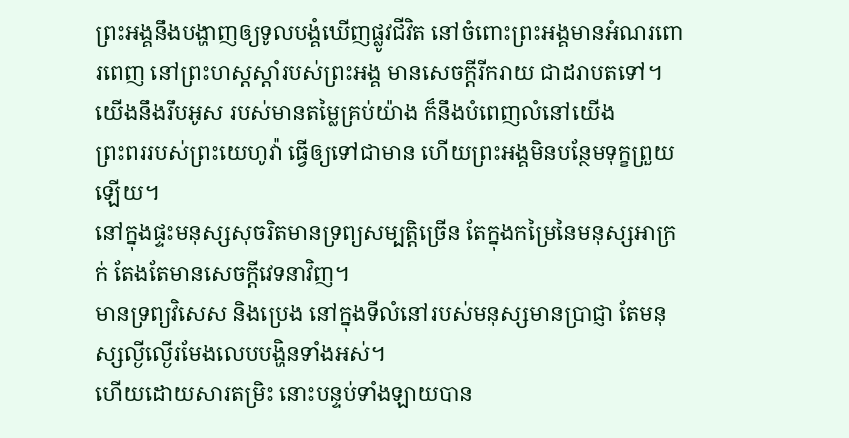ព្រះអង្គនឹងបង្ហាញឲ្យទូលបង្គំឃើញផ្លូវជីវិត នៅចំពោះព្រះអង្គមានអំណរពោរពេញ នៅព្រះហស្តស្តាំរបស់ព្រះអង្គ មានសេចក្ដីរីករាយ ជាដរាបតទៅ។
យើងនឹងរឹបអូស របស់មានតម្លៃគ្រប់យ៉ាង ក៏នឹងបំពេញលំនៅយើង
ព្រះពររបស់ព្រះយេហូវ៉ា ធ្វើឲ្យទៅជាមាន ហើយព្រះអង្គមិនបន្ថែមទុក្ខព្រួយឡើយ។
នៅក្នុងផ្ទះមនុស្សសុចរិតមានទ្រព្យសម្បត្តិច្រើន តែក្នុងកម្រៃនៃមនុស្សអាក្រក់ តែងតែមានសេចក្ដីវេទនាវិញ។
មានទ្រព្យវិសេស និងប្រេង នៅក្នុងទីលំនៅរបស់មនុស្សមានប្រាជ្ញា តែមនុស្សល្ងីល្ងើរមែងលេបបង្ហិនទាំងអស់។
ហើយដោយសារតម្រិះ នោះបន្ទប់ទាំងឡាយបាន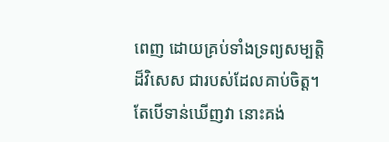ពេញ ដោយគ្រប់ទាំងទ្រព្យសម្បត្តិដ៏វិសេស ជារបស់ដែលគាប់ចិត្ត។
តែបើទាន់ឃើញវា នោះគង់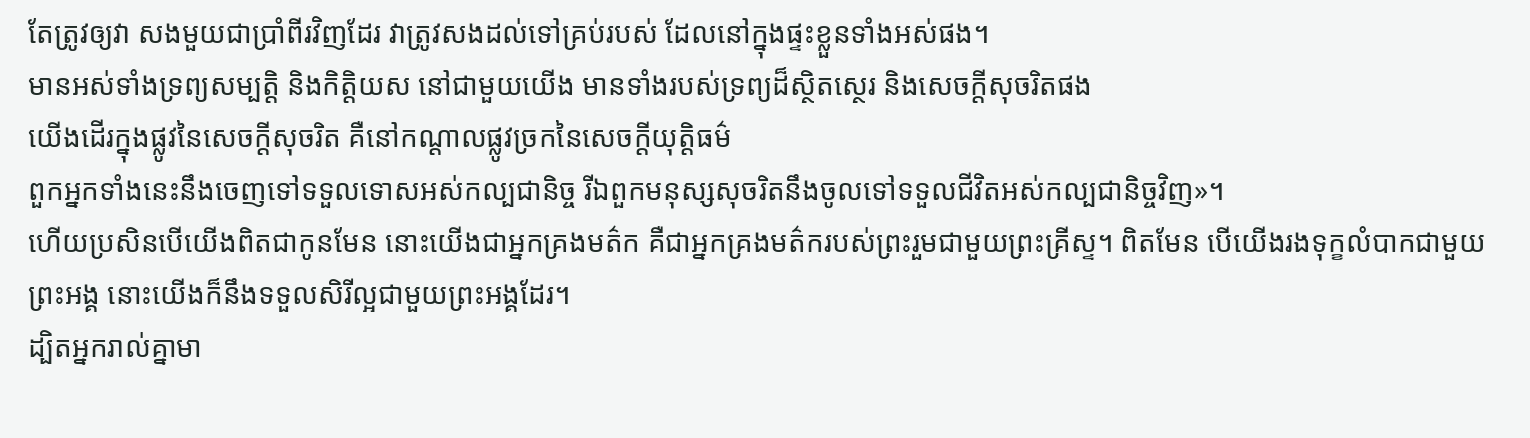តែត្រូវឲ្យវា សងមួយជាប្រាំពីរវិញដែរ វាត្រូវសងដល់ទៅគ្រប់របស់ ដែលនៅក្នុងផ្ទះខ្លួនទាំងអស់ផង។
មានអស់ទាំងទ្រព្យសម្បត្តិ និងកិត្តិយស នៅជាមួយយើង មានទាំងរបស់ទ្រព្យដ៏ស្ថិតស្ថេរ និងសេចក្ដីសុចរិតផង
យើងដើរក្នុងផ្លូវនៃសេចក្ដីសុចរិត គឺនៅកណ្ដាលផ្លូវច្រកនៃសេចក្ដីយុត្តិធម៌
ពួកអ្នកទាំងនេះនឹងចេញទៅទទួលទោសអស់កល្បជានិច្ច រីឯពួកមនុស្សសុចរិតនឹងចូលទៅទទួលជីវិតអស់កល្បជានិច្ចវិញ»។
ហើយប្រសិនបើយើងពិតជាកូនមែន នោះយើងជាអ្នកគ្រងមត៌ក គឺជាអ្នកគ្រងមត៌ករបស់ព្រះរួមជាមួយព្រះគ្រីស្ទ។ ពិតមែន បើយើងរងទុក្ខលំបាកជាមួយព្រះអង្គ នោះយើងក៏នឹងទទួលសិរីល្អជាមួយព្រះអង្គដែរ។
ដ្បិតអ្នករាល់គ្នាមា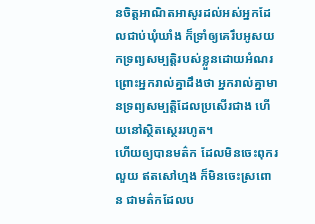នចិត្តអាណិតអាសូរដល់អស់អ្នកដែលជាប់ឃុំឃាំង ក៏ទ្រាំឲ្យគេរឹបអូសយកទ្រព្យសម្បត្តិរបស់ខ្លួនដោយអំណរ ព្រោះអ្នករាល់គ្នាដឹងថា អ្នករាល់គ្នាមានទ្រព្យសម្បត្តិដែលប្រសើរជាង ហើយនៅស្ថិតស្ថេររហូត។
ហើយឲ្យបានមត៌ក ដែលមិនចេះពុករលួយ ឥតសៅហ្មង ក៏មិនចេះស្រពោន ជាមត៌កដែលប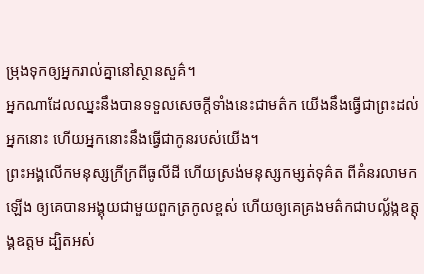ម្រុងទុកឲ្យអ្នករាល់គ្នានៅស្ថានសួគ៌។
អ្នកណាដែលឈ្នះនឹងបានទទួលសេចក្ដីទាំងនេះជាមត៌ក យើងនឹងធ្វើជាព្រះដល់អ្នកនោះ ហើយអ្នកនោះនឹងធ្វើជាកូនរបស់យើង។
ព្រះអង្គលើកមនុស្សក្រីក្រពីធូលីដី ហើយស្រង់មនុស្សកម្សត់ទុគ៌ត ពីគំនរលាមកឡើង ឲ្យគេបានអង្គុយជាមួយពួកត្រកូលខ្ពស់ ហើយឲ្យគេគ្រងមត៌កជាបល្ល័ង្កឧត្តុង្គឧត្តម ដ្បិតអស់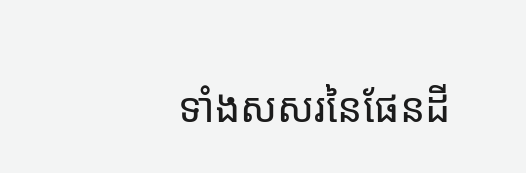ទាំងសសរនៃផែនដី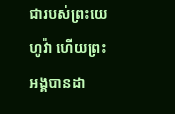ជារបស់ព្រះយេហូវ៉ា ហើយព្រះអង្គបានដា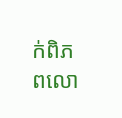ក់ពិភពលោ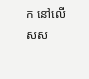ក នៅលើសស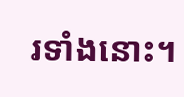រទាំងនោះ។